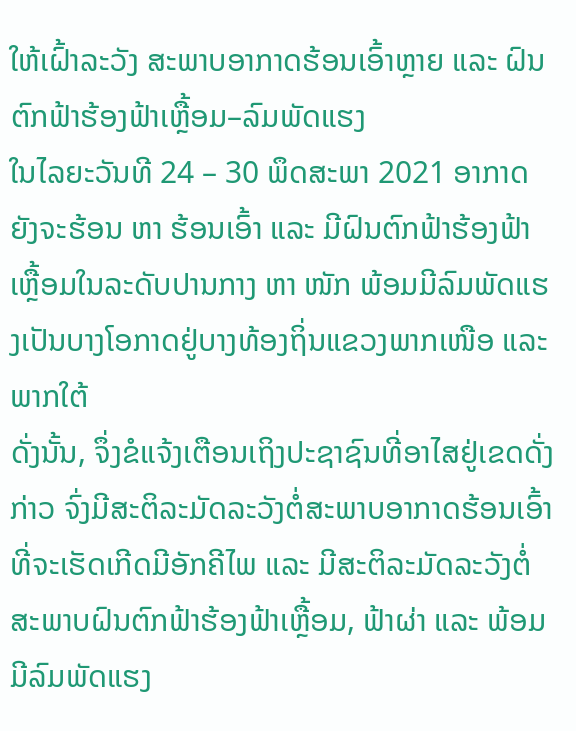ໃຫ້ເຝົ້າລະວັງ ສະພາບອາກາດຮ້ອນເອົ້າຫຼາຍ ແລະ ຝົນຕົກຟ້າຮ້ອງຟ້າເຫຼື້ອມ–ລົມພັດແຮງ
ໃນໄລຍະວັນທີ 24 – 30 ພຶດສະພາ 2021 ອາກາດຍັງຈະຮ້ອນ ຫາ ຮ້ອນເອົ້າ ແລະ ມີຝົນຕົກຟ້າຮ້ອງຟ້າເຫຼື້ອມໃນລະດັບປານກາງ ຫາ ໜັກ ພ້ອມມີລົມພັດແຮງເປັນບາງໂອກາດຢູ່ບາງທ້ອງຖິ່ນແຂວງພາກເໜືອ ແລະ ພາກໃຕ້
ດັ່ງນັ້ນ, ຈຶ່ງຂໍແຈ້ງເຕືອນເຖິງປະຊາຊົນທີ່ອາໄສຢູ່ເຂດດັ່ງກ່າວ ຈົ່ງມີສະຕິລະມັດລະວັງຕໍ່ສະພາບອາກາດຮ້ອນເອົ້າທີ່ຈະເຮັດເກີດມີອັກຄີໄພ ແລະ ມີສະຕິລະມັດລະວັງຕໍ່ສະພາບຝົນຕົກຟ້າຮ້ອງຟ້າເຫຼື້ອມ, ຟ້າຜ່າ ແລະ ພ້ອມມີລົມພັດແຮງ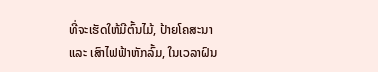ທີ່ຈະເຮັດໃຫ້ມີຕົ້ນໄມ້, ປ້າຍໂຄສະນາ ແລະ ເສົາໄຟຟ້າຫັກລົ້ມ, ໃນເວລາຝົນ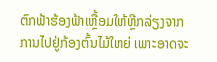ຕົກຟ້າຮ້ອງຟ້າເຫຼື້ອມໃຫ້ຫຼີກລ່ຽງຈາກການໄປຢູ່ກ້ອງຕົ້ນໄມ້ໃຫຍ່ ເພາະອາດຈະ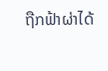ຖືກຟ້າຜ່າໄດ້